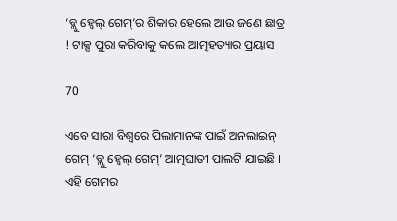‘ବ୍ଲୁ ହ୍ୱେଲ୍ ଗେମ୍’ର ଶିକାର ହେଲେ ଆଉ ଜଣେ ଛାତ୍ର ! ଟାକ୍ସ ପୁରା କରିବାକୁ କଲେ ଆତ୍ମହତ୍ୟାର ପ୍ରୟାସ

70

ଏବେ ସାରା ବିଶ୍ୱରେ ପିଲାମାନଙ୍କ ପାଇଁ ଅନଲାଇନ୍ ଗେମ୍ ‘ବ୍ଲୁ ହ୍ୱେଲ୍ ଗେମ୍’ ଆତ୍ମଘାତୀ ପାଲଟି ଯାଇଛି । ଏହି ଗେମର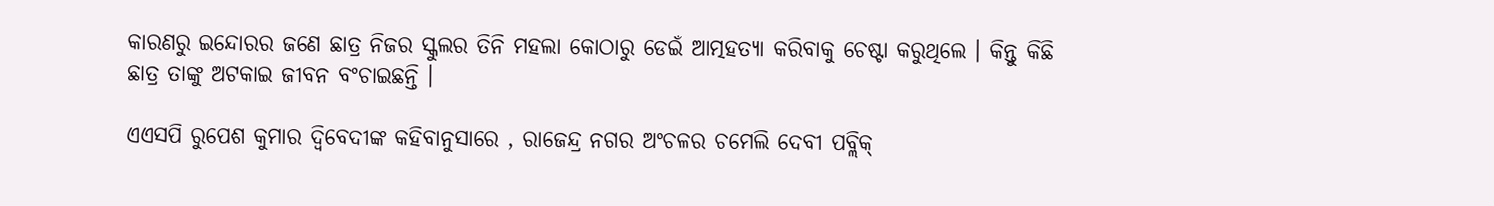କାରଣରୁ ଇନ୍ଦୋରର ଜଣେ ଛାତ୍ର ନିଜର ସ୍କୁଲର ତିନି ମହଲା କୋଠାରୁ ଡେଇଁ ଆତ୍ମହତ୍ୟା କରିବାକୁ ଚେଷ୍ଟା କରୁଥିଲେ । କିନ୍ତୁ କିଛି ଛାତ୍ର ତାଙ୍କୁ ଅଟକାଇ ଜୀବନ ବଂଚାଇଛନ୍ତି ।

ଏଏସପି ରୁପେଶ କୁମାର ଦ୍ୱିବେଦୀଙ୍କ କହିବାନୁସାରେ , ରାଜେନ୍ଦ୍ର ନଗର ଅଂଚଳର ଚମେଲି ଦେବୀ ପବ୍ଲିକ୍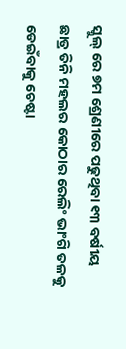ସ୍କୁଲ୍ ରେ ୭ମ ଶ୍ରେଣୀରେ ପଢୁଥିବା ୧୩ ବର୍ଷୀୟ ଛାତ୍ର ତିନି ମହଲର କୋଠାର ରେଲିଂ ଭାଂଗି ତଳକୁ ଡେଇଁବାକୁ ଚେଷ୍ଟା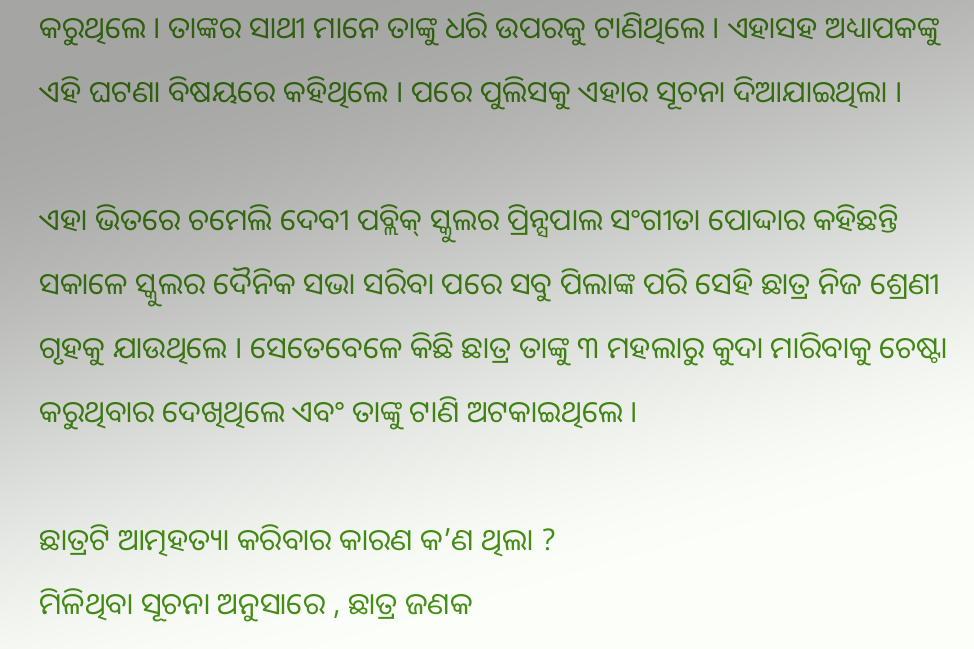କରୁଥିଲେ । ତାଙ୍କର ସାଥୀ ମାନେ ତାଙ୍କୁ ଧରି ଉପରକୁ ଟାଣିଥିଲେ । ଏହାସହ ଅଧ୍ୟାପକଙ୍କୁ ଏହି ଘଟଣା ବିଷୟରେ କହିଥିଲେ । ପରେ ପୁଲିସକୁ ଏହାର ସୂଚନା ଦିଆଯାଇଥିଲା ।

ଏହା ଭିତରେ ଚମେଲି ଦେବୀ ପବ୍ଲିକ୍ ସ୍କୁଲର ପ୍ରିନ୍ସପାଲ ସଂଗୀତା ପୋଦ୍ଦାର କହିଛନ୍ତି ସକାଳେ ସ୍କୁଲର ଦୈନିକ ସଭା ସରିବା ପରେ ସବୁ ପିଲାଙ୍କ ପରି ସେହି ଛାତ୍ର ନିଜ ଶ୍ରେଣୀ ଗୃହକୁ ଯାଉଥିଲେ । ସେତେବେଳେ କିଛି ଛାତ୍ର ତାଙ୍କୁ ୩ ମହଲାରୁ କୁଦା ମାରିବାକୁ ଚେଷ୍ଟା କରୁଥିବାର ଦେଖିଥିଲେ ଏବଂ ତାଙ୍କୁ ଟାଣି ଅଟକାଇଥିଲେ ।

ଛାତ୍ରଟି ଆତ୍ମହତ୍ୟା କରିବାର କାରଣ କ’ଣ ଥିଲା ?
ମିଳିଥିବା ସୂଚନା ଅନୁସାରେ , ଛାତ୍ର ଜଣକ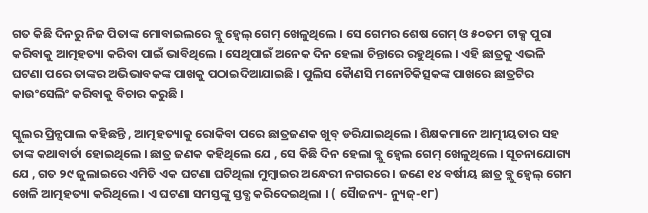ଗତ କିଛି ଦିନରୁ ନିଜ ପିତାଙ୍କ ମୋବାଇଲରେ ବ୍ଲୁ ହ୍ୱେଲ୍ ଗେମ୍ ଖେଳୁଥିଲେ । ସେ ଗେମର ଶେଷ ଗେମ୍ ଓ ୫୦ତମ ଟାକ୍ସ ପୁରା କରିବାକୁ ଆତ୍ମହତ୍ୟା କରିବା ପାଇଁ ଭାବିଥିଲେ । ସେଥିପାଇଁ ଅନେକ ଦିନ ହେଲା ଚିନ୍ତାରେ ରହୁଥିଲେ । ଏହି ଛାତ୍ରକୁ ଏଭଳି ଘଟଣା ପରେ ତାଙ୍କର ଅଭିଭାବକଙ୍କ ପାଖକୁ ପଠାଇଦିଆଯାଇଛି । ପୁଲିସ କୈାଣସି ମନୋଚିକିତ୍ସକଙ୍କ ପାଖରେ ଛାତ୍ରଟିର କାଉଂସେଲିଂ କରିବାକୁ ବିଚାର କରୁଛି ।

ସ୍କୁଲର ପ୍ରିନ୍ସପାଲ କହିଛନ୍ତି , ଆତ୍ମହତ୍ୟାକୁ ରୋକିବା ପରେ ଛାତ୍ରଜଣକ ଖୁବ୍ ଡରିଯାଇଥିଲେ । ଶିକ୍ଷକମାନେ ଆତ୍ମୀୟତାର ସହ ତାଙ୍କ କଥାବାର୍ତା ହୋଇଥିଲେ । ଛାତ୍ର ଜଣକ କହିଥିଲେ ଯେ , ସେ କିଛି ଦିନ ହେଲା ବ୍ଲୁ ହ୍ୱେଲ ଗେମ୍ ଖେଳୁଥିଲେ । ସୂଚନାଯୋଗ୍ୟ ଯେ , ଗତ ୨୯ ଜୁଲାଇରେ ଏମିତି ଏକ ଘଟଣା ଘଟିଥିଲା ମୁମ୍ବାଇର ଅନ୍ଧେରୀ ନଗରରେ । ଜଣେ ୧୪ ବର୍ଷୀୟ ଛାତ୍ର ବ୍ଲୁ ହ୍ୱେଲ୍ ଗେମ ଖେଳି ଆତ୍ମହତ୍ୟା କରିଥିଲେ । ଏ ଘଟଣା ସମସ୍ତଙ୍କୁ ସ୍ତବ୍ଧ କରିଦେଇଥିଲା । ( ସୈାଜନ୍ୟ- ନ୍ୟୁଜ୍-୧୮)